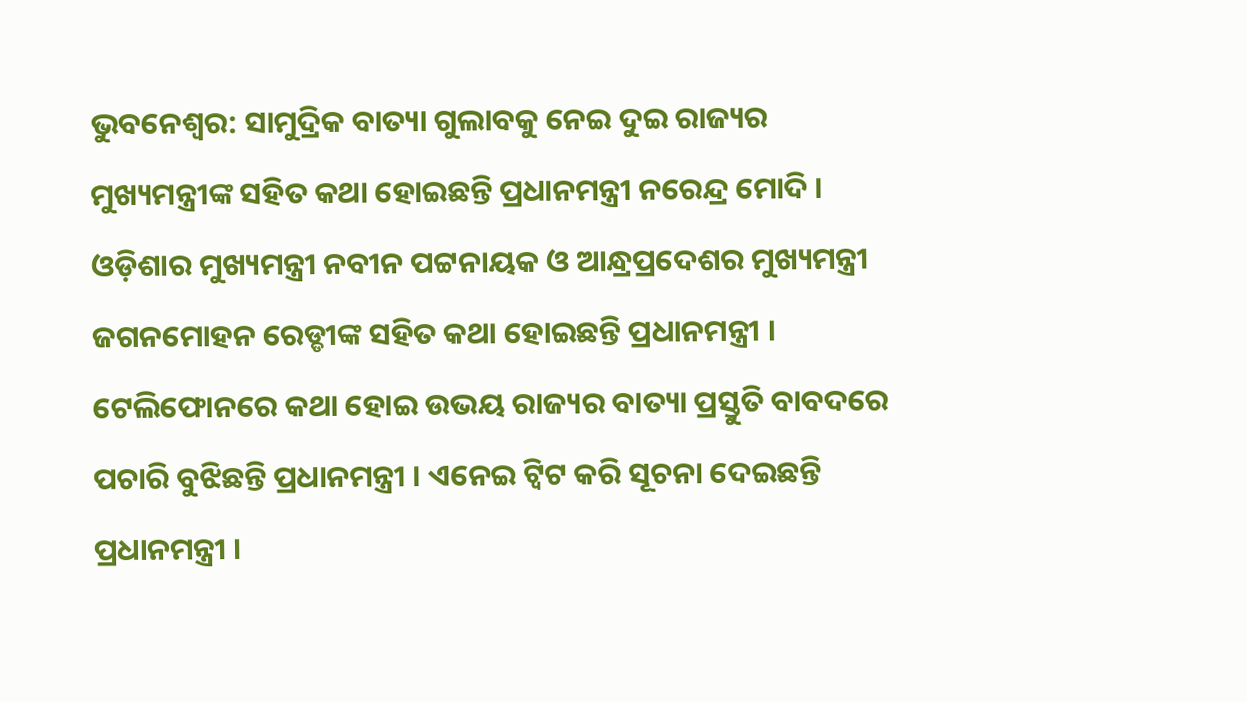ଭୁବନେଶ୍ବର: ସାମୁଦ୍ରିକ ବାତ୍ୟା ଗୁଲାବକୁ ନେଇ ଦୁଇ ରାଜ୍ୟର ମୁଖ୍ୟମନ୍ତ୍ରୀଙ୍କ ସହିତ କଥା ହୋଇଛନ୍ତି ପ୍ରଧାନମନ୍ତ୍ରୀ ନରେନ୍ଦ୍ର ମୋଦି । ଓଡ଼ିଶାର ମୁଖ୍ୟମନ୍ତ୍ରୀ ନବୀନ ପଟ୍ଟନାୟକ ଓ ଆନ୍ଧ୍ରପ୍ରଦେଶର ମୁଖ୍ୟମନ୍ତ୍ରୀ ଜଗନମୋହନ ରେଡ୍ଡୀଙ୍କ ସହିତ କଥା ହୋଇଛନ୍ତି ପ୍ରଧାନମନ୍ତ୍ରୀ । ଟେଲିଫୋନରେ କଥା ହୋଇ ଉଭୟ ରାଜ୍ୟର ବାତ୍ୟା ପ୍ରସ୍ତୁତି ବାବଦରେ ପଚାରି ବୁଝିଛନ୍ତି ପ୍ରଧାନମନ୍ତ୍ରୀ । ଏନେଇ ଟ୍ବିଟ କରି ସୂଚନା ଦେଇଛନ୍ତି ପ୍ରଧାନମନ୍ତ୍ରୀ ।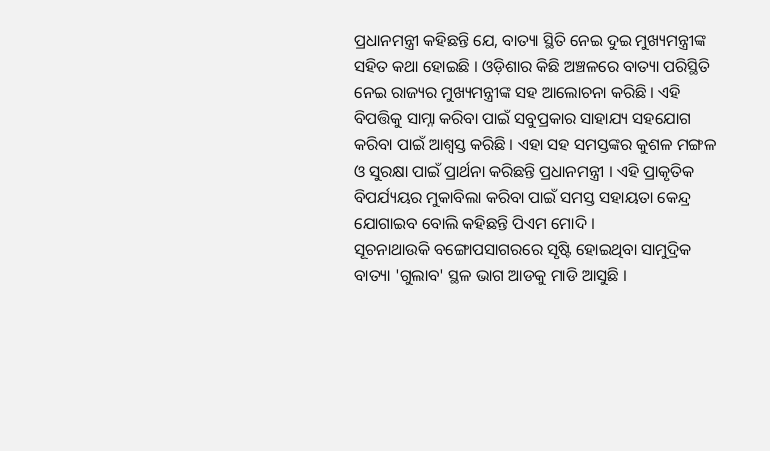ପ୍ରଧାନମନ୍ତ୍ରୀ କହିଛନ୍ତି ଯେ, ବାତ୍ୟା ସ୍ଥିତି ନେଇ ଦୁଇ ମୁଖ୍ୟମନ୍ତ୍ରୀଙ୍କ ସହିତ କଥା ହୋଇଛି । ଓଡ଼ିଶାର କିଛି ଅଞ୍ଚଳରେ ବାତ୍ୟା ପରିସ୍ଥିତି ନେଇ ରାଜ୍ୟର ମୁଖ୍ୟମନ୍ତ୍ରୀଙ୍କ ସହ ଆଲୋଚନା କରିଛି । ଏହି ବିପତ୍ତିକୁ ସାମ୍ନା କରିବା ପାଇଁ ସବୁପ୍ରକାର ସାହାଯ୍ୟ ସହଯୋଗ କରିବା ପାଇଁ ଆଶ୍ବସ୍ତ କରିଛି । ଏହା ସହ ସମସ୍ତଙ୍କର କୁଶଳ ମଙ୍ଗଳ ଓ ସୁରକ୍ଷା ପାଇଁ ପ୍ରାର୍ଥନା କରିଛନ୍ତି ପ୍ରଧାନମନ୍ତ୍ରୀ । ଏହି ପ୍ରାକୃତିକ ବିପର୍ଯ୍ୟୟର ମୁକାବିଲା କରିବା ପାଇଁ ସମସ୍ତ ସହାୟତା କେନ୍ଦ୍ର ଯୋଗାଇବ ବୋଲି କହିଛନ୍ତି ପିଏମ ମୋଦି ।
ସୂଚନାଥାଉକି ବଙ୍ଗୋପସାଗରରେ ସୃଷ୍ଟି ହୋଇଥିବା ସାମୁଦ୍ରିକ ବାତ୍ୟା 'ଗୁଲାବ' ସ୍ଥଳ ଭାଗ ଆଡକୁ ମାଡି ଆସୁଛି ।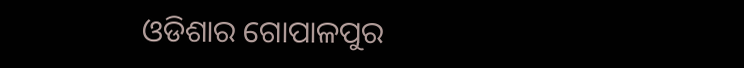ଓଡିଶାର ଗୋପାଳପୁର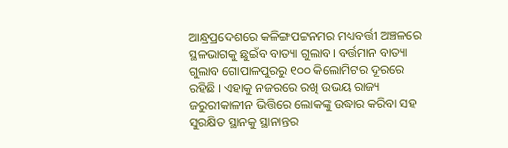ଆନ୍ଧ୍ରପ୍ରଦେଶରେ କଳିଙ୍ଗପଟ୍ଟନମର ମଧ୍ୟବର୍ତ୍ତୀ ଅଞ୍ଚଳରେ ସ୍ଥଳଭାଗକୁ ଛୁଇଁବ ବାତ୍ୟା ଗୁଲାବ। ବର୍ତ୍ତମାନ ବାତ୍ୟା ଗୁଲାବ ଗୋପାଳପୁରରୁ ୧୦୦ କିଲୋମିଟର ଦୂରରେ ରହିଛି । ଏହାକୁ ନଜରରେ ରଖି ଉଭୟ ରାଜ୍ୟ ଜରୁରୀକାଳୀନ ଭିତ୍ତିରେ ଲୋକଙ୍କୁ ଉଦ୍ଧାର କରିବା ସହ ସୁରକ୍ଷିତ ସ୍ଥାନକୁ ସ୍ଥାନାନ୍ତର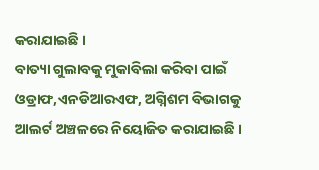କରାଯାଇଛି ।
ବାତ୍ୟା ଗୁଲାବକୁ ମୁକାବିଲା କରିବା ପାଇଁ ଓଡ୍ରାଫ,ଏନଡିଆରଏଫ, ଅଗ୍ନିଶମ ବିଭାଗକୁ ଆଲର୍ଟ ଅଞ୍ଚଳରେ ନିୟୋଜିତ କରାଯାଇଛି ।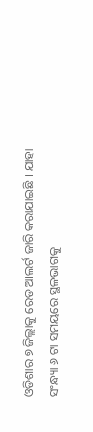ଓଡିଶାର ୭ ଜିଲ୍ଲାକୁ ରେଡ ଆଲର୍ଟ ଜାରି କରାଯାଇଛି । ଯାହା ସଂନ୍ଧ୍ୟା ୬ ଟା ସମୟରେ ସ୍ଥଳଭାଗକୁ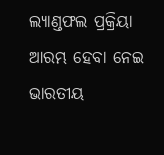ଲ୍ୟାଣ୍ଡଫଲ ପ୍ରକ୍ରିୟା ଆରମ୍ଭ ହେବା ନେଇ ଭାରତୀୟ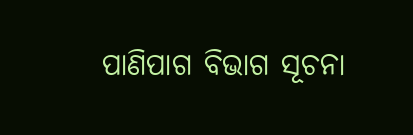ପାଣିପାଗ ବିଭାଗ ସୂଚନା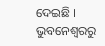ଦେଇଛି ।
ଭୁବନେଶ୍ବରରୁ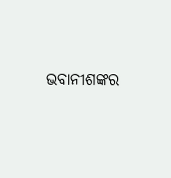ଭବାନୀଶଙ୍କର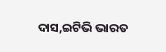ଦାସ,ଇଟିଭି ଭାରତ